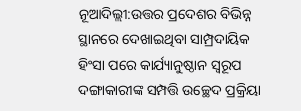ନୂଆଦିଲ୍ଲୀ:ଉତ୍ତର ପ୍ରଦେଶର ବିଭିନ୍ନ ସ୍ଥାନରେ ଦେଖାଇଥିବା ସାମ୍ପ୍ରଦାୟିକ ହିଂସା ପରେ କାର୍ଯ୍ୟାନୁଷ୍ଠାନ ସ୍ବରୂପ ଦଙ୍ଗାକାରୀଙ୍କ ସମ୍ପତ୍ତି ଉଚ୍ଛେଦ ପ୍ରକ୍ରିୟା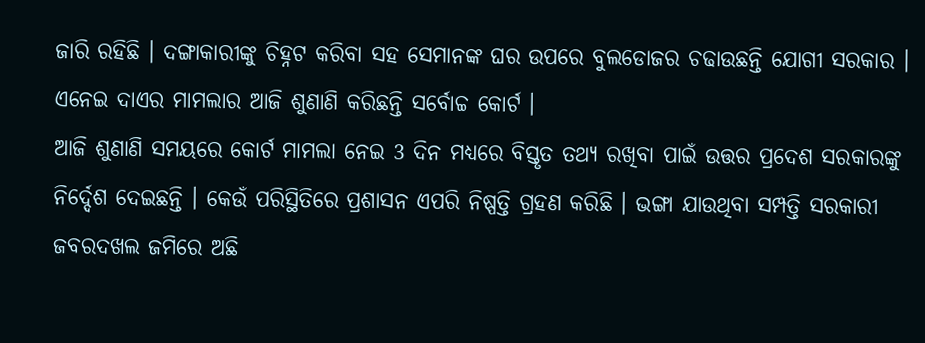ଜାରି ରହିଛି । ଦଙ୍ଗାକାରୀଙ୍କୁ ଚିହ୍ନଟ କରିବା ସହ ସେମାନଙ୍କ ଘର ଉପରେ ବୁଲଡୋଜର ଚଢାଉଛନ୍ତି ଯୋଗୀ ସରକାର । ଏନେଇ ଦାଏର ମାମଲାର ଆଜି ଶୁଣାଣି କରିଛନ୍ତି ସର୍ବୋଚ୍ଚ କୋର୍ଟ ।
ଆଜି ଶୁଣାଣି ସମୟରେ କୋର୍ଟ ମାମଲା ନେଇ 3 ଦିନ ମଧ୍ୟରେ ବିସ୍ତୃତ ତଥ୍ୟ ରଖିବା ପାଇଁ ଉତ୍ତର ପ୍ରଦେଶ ସରକାରଙ୍କୁ ନିର୍ଦ୍ଦେଶ ଦେଇଛନ୍ତି । କେଉଁ ପରିସ୍ଥିତିରେ ପ୍ରଶାସନ ଏପରି ନିଷ୍ପତ୍ତି ଗ୍ରହଣ କରିଛି । ଭଙ୍ଗା ଯାଉଥିବା ସମ୍ପତ୍ତି ସରକାରୀ ଜବରଦଖଲ ଜମିରେ ଅଛି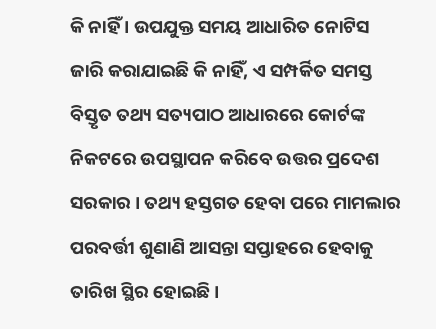କି ନାହିଁ । ଉପଯୁକ୍ତ ସମୟ ଆଧାରିତ ନୋଟିସ ଜାରି କରାଯାଇଛି କି ନାହିଁ, ଏ ସମ୍ପର୍କିତ ସମସ୍ତ ବିସ୍ତୃତ ତଥ୍ୟ ସତ୍ୟପାଠ ଆଧାରରେ କୋର୍ଟଙ୍କ ନିକଟରେ ଉପସ୍ଥାପନ କରିବେ ଉତ୍ତର ପ୍ରଦେଶ ସରକାର । ତଥ୍ୟ ହସ୍ତଗତ ହେବା ପରେ ମାମଲାର ପରବର୍ତ୍ତୀ ଶୁଣାଣି ଆସନ୍ତା ସପ୍ତାହରେ ହେବାକୁ ତାରିଖ ସ୍ଥିର ହୋଇଛି ।